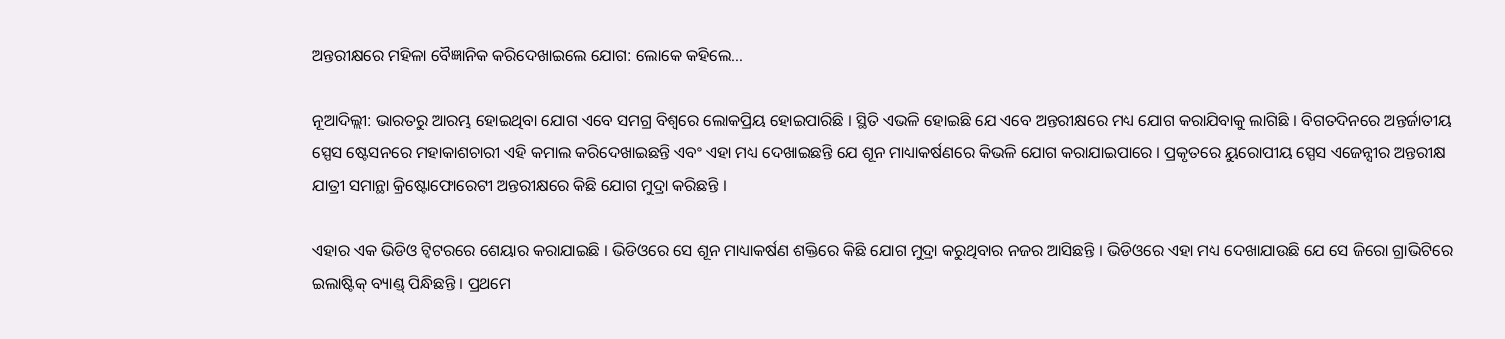ଅନ୍ତରୀକ୍ଷରେ ମହିଳା ବୈଜ୍ଞାନିକ କରିଦେଖାଇଲେ ଯୋଗ: ଲୋକେ କହିଲେ…

ନୂଆଦିଲ୍ଲୀ: ଭାରତରୁ ଆରମ୍ଭ ହୋଇଥିବା ଯୋଗ ଏବେ ସମଗ୍ର ବିଶ୍ୱରେ ଲୋକପ୍ରିୟ ହୋଇପାରିଛି । ସ୍ଥିତି ଏଭଳି ହୋଇଛି ଯେ ଏବେ ଅନ୍ତରୀକ୍ଷରେ ମଧ୍ୟ ଯୋଗ କରାଯିବାକୁ ଲାଗିଛି । ବିଗତଦିନରେ ଅନ୍ତର୍ଜାତୀୟ ସ୍ପେସ ଷ୍ଟେସନରେ ମହାକାଶଚାରୀ ଏହି କମାଲ କରିଦେଖାଇଛନ୍ତି ଏବଂ ଏହା ମଧ୍ୟ ଦେଖାଇଛନ୍ତି ଯେ ଶୂନ ମାଧ୍ୟାକର୍ଷଣରେ କିଭଳି ଯୋଗ କରାଯାଇପାରେ । ପ୍ରକୃତରେ ୟୁରୋପୀୟ ସ୍ପେସ ଏଜେନ୍ସୀର ଅନ୍ତରୀକ୍ଷ ଯାତ୍ରୀ ସମାନ୍ଥା କ୍ରିଷ୍ଟୋଫୋରେଟୀ ଅନ୍ତରୀକ୍ଷରେ କିଛି ଯୋଗ ମୁଦ୍ରା କରିଛନ୍ତି ।

ଏହାର ଏକ ଭିଡିଓ ଟ୍ୱିଟରରେ ଶେୟାର କରାଯାଇଛି । ଭିଡିଓରେ ସେ ଶୂନ ମାଧ୍ୟାକର୍ଷଣ ଶକ୍ତିରେ କିଛି ଯୋଗ ମୁଦ୍ରା କରୁଥିବାର ନଜର ଆସିଛନ୍ତି । ଭିଡିଓରେ ଏହା ମଧ୍ୟ ଦେଖାଯାଉଛି ଯେ ସେ ଜିରୋ ଗ୍ରାଭିଟିରେ ଇଲାଷ୍ଟିକ୍ ବ୍ୟାଣ୍ଡ୍ ପିନ୍ଧିଛନ୍ତି । ପ୍ରଥମେ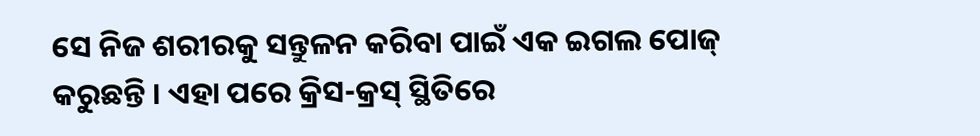ସେ ନିଜ ଶରୀରକୁ ସନ୍ତୁଳନ କରିବା ପାଇଁ ଏକ ଇଗଲ ପୋଜ୍ କରୁଛନ୍ତି । ଏହା ପରେ କ୍ରିସ-କ୍ରସ୍ ସ୍ଥିତିରେ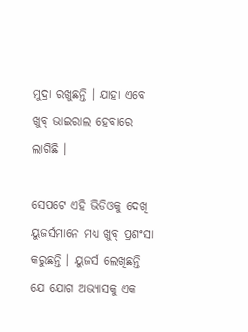ମୁଦ୍ରା ରଖୁଛନ୍ତି । ଯାହା ଏବେ ଖୁବ୍ ଭାଇରାଲ ହେବାରେ ଲାଗିଛି ।

ସେପଟେ ଏହି ଭିଡିଓକୁ ଦେଖି ୟୁଜର୍ସମାନେ ମଧ୍ୟ ଖୁବ୍ ପ୍ରଶଂସା କରୁଛନ୍ତି । ୟୁଜର୍ସ ଲେଖିଛନ୍ତି ଯେ ଯୋଗ ଅଭ୍ୟାସକୁ ଏକ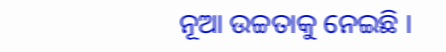ନୂଆ ଉଚ୍ଚତାକୁ ନେଇଛି ।